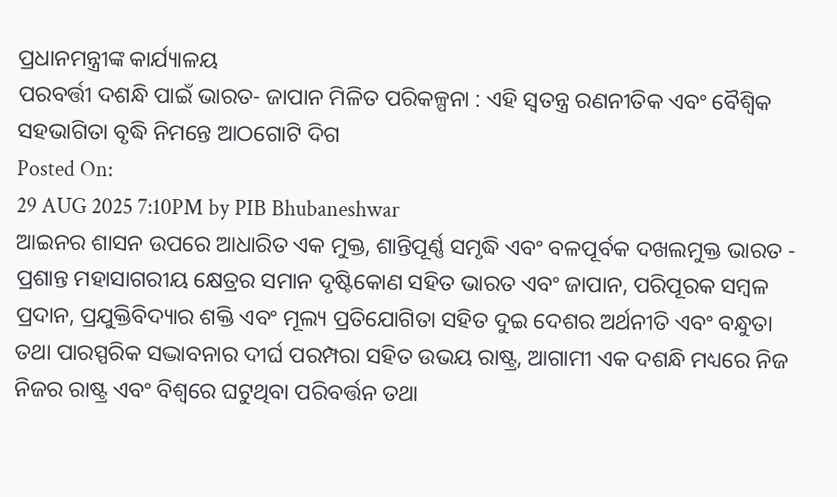ପ୍ରଧାନମନ୍ତ୍ରୀଙ୍କ କାର୍ଯ୍ୟାଳୟ
ପରବର୍ତ୍ତୀ ଦଶନ୍ଧି ପାଇଁ ଭାରତ- ଜାପାନ ମିଳିତ ପରିକଳ୍ପନା : ଏହି ସ୍ୱତନ୍ତ୍ର ରଣନୀତିକ ଏବଂ ବୈଶ୍ୱିକ ସହଭାଗିତା ବୃଦ୍ଧି ନିମନ୍ତେ ଆଠଗୋଟି ଦିଗ
Posted On:
29 AUG 2025 7:10PM by PIB Bhubaneshwar
ଆଇନର ଶାସନ ଉପରେ ଆଧାରିତ ଏକ ମୁକ୍ତ, ଶାନ୍ତିପୂର୍ଣ୍ଣ ସମୃଦ୍ଧି ଏବଂ ବଳପୂର୍ବକ ଦଖଲମୁକ୍ତ ଭାରତ - ପ୍ରଶାନ୍ତ ମହାସାଗରୀୟ କ୍ଷେତ୍ରର ସମାନ ଦୃଷ୍ଟିକୋଣ ସହିତ ଭାରତ ଏବଂ ଜାପାନ, ପରିପୂରକ ସମ୍ବଳ ପ୍ରଦାନ, ପ୍ରଯୁକ୍ତିବିଦ୍ୟାର ଶକ୍ତି ଏବଂ ମୂଲ୍ୟ ପ୍ରତିଯୋଗିତା ସହିତ ଦୁଇ ଦେଶର ଅର୍ଥନୀତି ଏବଂ ବନ୍ଧୁତା ତଥା ପାରସ୍ପରିକ ସଦ୍ଭାବନାର ଦୀର୍ଘ ପରମ୍ପରା ସହିତ ଉଭୟ ରାଷ୍ଟ୍ର, ଆଗାମୀ ଏକ ଦଶନ୍ଧି ମଧ୍ୟରେ ନିଜ ନିଜର ରାଷ୍ଟ୍ର ଏବଂ ବିଶ୍ୱରେ ଘଟୁଥିବା ପରିବର୍ତ୍ତନ ତଥା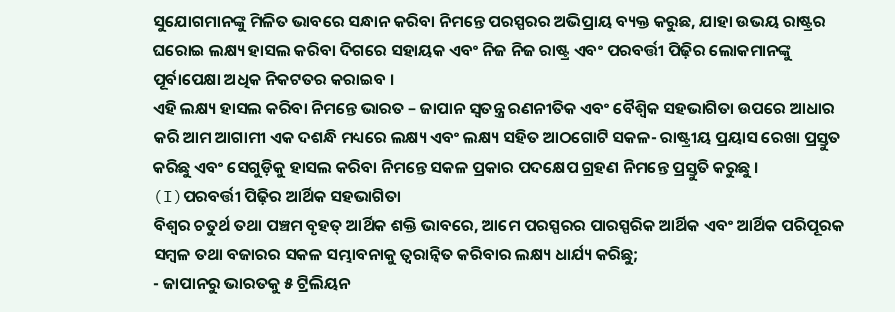ସୁଯୋଗମାନଙ୍କୁ ମିଳିତ ଭାବରେ ସନ୍ଧାନ କରିବା ନିମନ୍ତେ ପରସ୍ପରର ଅଭିପ୍ରାୟ ବ୍ୟକ୍ତ କରୁଛ, ଯାହା ଉଭୟ ରାଷ୍ଟ୍ରର ଘରୋଇ ଲକ୍ଷ୍ୟ ହାସଲ କରିବା ଦିଗରେ ସହାୟକ ଏବଂ ନିଜ ନିଜ ରାଷ୍ଟ୍ର ଏବଂ ପରବର୍ତ୍ତୀ ପିଢ଼ିର ଲୋକମାନଙ୍କୁ ପୂର୍ବାପେକ୍ଷା ଅଧିକ ନିକଟତର କରାଇବ ।
ଏହି ଲକ୍ଷ୍ୟ ହାସଲ କରିବା ନିମନ୍ତେ ଭାରତ – ଜାପାନ ସ୍ୱତନ୍ତ୍ର ରଣନୀତିକ ଏବଂ ବୈଶ୍ୱିକ ସହଭାଗିତା ଉପରେ ଆଧାର କରି ଆମ ଆଗାମୀ ଏକ ଦଶନ୍ଧି ମଧ୍ୟରେ ଲକ୍ଷ୍ୟ ଏବଂ ଲକ୍ଷ୍ୟ ସହିତ ଆଠଗୋଟି ସକଳ- ରାଷ୍ଟ୍ରୀୟ ପ୍ରୟାସ ରେଖା ପ୍ରସ୍ତୁତ କରିଛୁ ଏବଂ ସେଗୁଡ଼ିକୁ ହାସଲ କରିବା ନିମନ୍ତେ ସକଳ ପ୍ରକାର ପଦକ୍ଷେପ ଗ୍ରହଣ ନିମନ୍ତେ ପ୍ରସ୍ତୁତି କରୁଛୁ ।
(I)ପରବର୍ତ୍ତୀ ପିଢ଼ିର ଆର୍ଥିକ ସହଭାଗିତା
ବିଶ୍ୱର ଚତୁର୍ଥ ତଥା ପଞ୍ଚମ ବୃହତ୍ ଆର୍ଥିକ ଶକ୍ତି ଭାବରେ, ଆମେ ପରସ୍ପରର ପାରସ୍ପରିକ ଆର୍ଥିକ ଏବଂ ଆର୍ଥିକ ପରିପୂରକ ସମ୍ବଳ ତଥା ବଜାରର ସକଳ ସମ୍ଭାବନାକୁ ତ୍ୱରାନ୍ୱିତ କରିବାର ଲକ୍ଷ୍ୟ ଧାର୍ଯ୍ୟ କରିଛୁ;
- ଜାପାନରୁ ଭାରତକୁ ୫ ଟ୍ରିଲିୟନ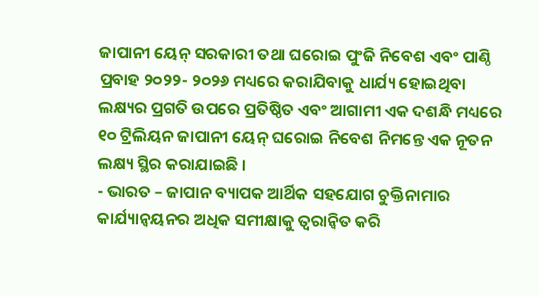ଜାପାନୀ ୟେନ୍ ସରକାରୀ ତଥା ଘରୋଇ ପୁଂଜି ନିବେଶ ଏବଂ ପାଣ୍ଠି ପ୍ରବାହ ୨୦୨୨- ୨୦୨୬ ମଧ୍ୟରେ କରାଯିବାକୁ ଧାର୍ଯ୍ୟ ହୋଇଥିବା ଲକ୍ଷ୍ୟର ପ୍ରଗତି ଉପରେ ପ୍ରତିଷ୍ଠିତ ଏବଂ ଆଗାମୀ ଏକ ଦଶନ୍ଧି ମଧ୍ୟରେ ୧୦ ଟ୍ରିଲିୟନ ଜାପାନୀ ୟେନ୍ ଘରୋଇ ନିବେଶ ନିମନ୍ତେ ଏକ ନୂତନ ଲକ୍ଷ୍ୟ ସ୍ଥିର କରାଯାଇଛି ।
- ଭାରତ – ଜାପାନ ବ୍ୟାପକ ଆର୍ଥିକ ସହଯୋଗ ଚୁକ୍ତିନାମାର କାର୍ଯ୍ୟାନ୍ୱୟନର ଅଧିକ ସମୀକ୍ଷାକୁ ତ୍ୱରାନ୍ୱିତ କରି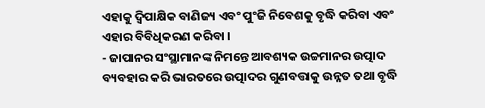ଏହାକୁ ଦ୍ୱିପାକ୍ଷିକ ବାଣିଜ୍ୟ ଏବଂ ପୁଂଜି ନିବେଶକୁ ବୃଦ୍ଧି କରିବା ଏବଂ ଏହାର ବିବିଧିକରଣ କରିବା ।
- ଜାପାନର ସଂସ୍ଥାମାନଙ୍କ ନିମନ୍ତେ ଆବଶ୍ୟକ ଉଚ୍ଚମାନର ଉତ୍ପାଦ ବ୍ୟବହାର କରି ଭାରତରେ ଉତ୍ପାଦର ଗୁଣବତ୍ତାକୁ ଉନ୍ନତ ତଥା ବୃଦ୍ଧି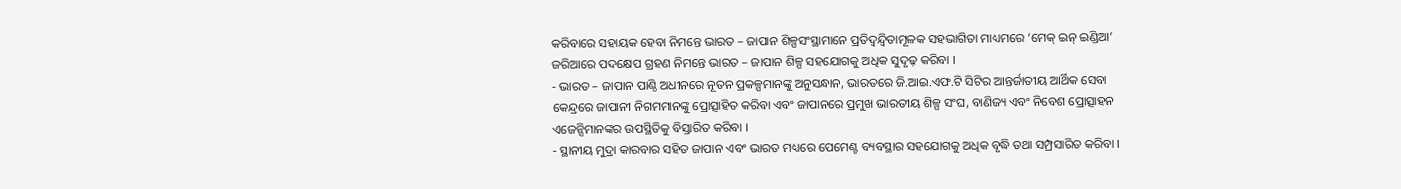କରିବାରେ ସହାୟକ ହେବା ନିମନ୍ତେ ଭାରତ – ଜାପାନ ଶିଳ୍ପସଂସ୍ଥାମାନେ ପ୍ରତିଦ୍ୱନ୍ଦ୍ୱିତାମୂଳକ ସହଭାଗିତା ମାଧ୍ୟମରେ ‘ମେକ୍ ଇନ୍ ଇଣ୍ଡିଆ’ ଜରିଆରେ ପଦକ୍ଷେପ ଗ୍ରହଣ ନିମନ୍ତେ ଭାରତ – ଜାପାନ ଶିଳ୍ପ ସହଯୋଗକୁ ଅଧିକ ସୁଦୃଢ଼ କରିବା ।
- ଭାରତ – ଜାପାନ ପାଣ୍ଠି ଅଧୀନରେ ନୂତନ ପ୍ରକଳ୍ପମାନଙ୍କୁ ଅନୁସନ୍ଧାନ, ଭାରତରେ ଜି.ଆଇ.ଏଫ.ଟି ସିଟିର ଆନ୍ତର୍ଜାତୀୟ ଆର୍ଥିକ ସେବା କେନ୍ଦ୍ରରେ ଜାପାନୀ ନିଗମମାନଙ୍କୁ ପ୍ରୋତ୍ସାହିତ କରିବା ଏବଂ ଜାପାନରେ ପ୍ରମୁଖ ଭାରତୀୟ ଶିଳ୍ପ ସଂଘ, ବାଣିଜ୍ୟ ଏବଂ ନିବେଶ ପ୍ରୋତ୍ସାହନ ଏଜେନ୍ସିମାନଙ୍କର ଉପସ୍ଥିତିକୁ ବିସ୍ତାରିତ କରିବା ।
- ସ୍ଥାନୀୟ ମୁଦ୍ରା କାରବାର ସହିତ ଜାପାନ ଏବଂ ଭାରତ ମଧ୍ୟରେ ପେମେଣ୍ଟ ବ୍ୟବସ୍ଥାର ସହଯୋଗକୁ ଅଧିକ ବୃଦ୍ଧି ତଥା ସମ୍ପ୍ରସାରିତ କରିବା ।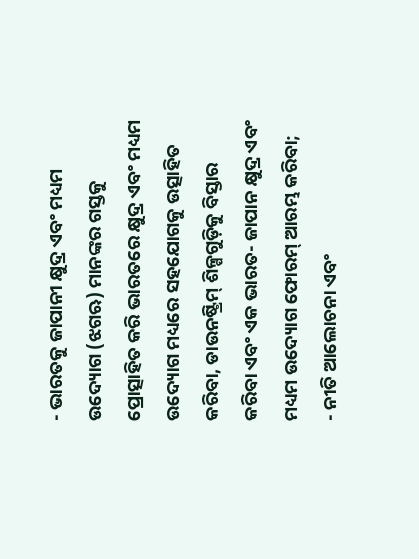- ଭାରତକୁ ଜାପାନୀ କ୍ଷୁଦ୍ର ଏବଂ ମଧ୍ୟମ ଉଦ୍ୟୋଗ (ଝଗଋ) ମାନଙ୍କର ଗସ୍ତକୁ ପ୍ରୋତ୍ସାହିତ କରି ଭାରତରେ କ୍ଷୁଦ୍ର ଏବଂ ମଧ୍ୟମ ଉଦ୍ୟୋଗ ମଧ୍ୟରେ ସହଯୋଗକୁ ଉତ୍ସାହିତ କରିବା, ଡାଉନଷ୍ଟ୍ରିମ୍ ଶିଳ୍ପଗୁଡ଼ିକୁ ବିସ୍ତାର କରିବା ଏବଂ ଏକ ଭାରତ- ଜାପାନ କ୍ଷୁଦ୍ର ଏବଂ ମଧ୍ୟମ ଉଦ୍ୟୋଗ ଫୋରମ୍ ଆରମ୍ଭ କରିବା;
- ନୀତି ଆଲୋଚନା ଏବଂ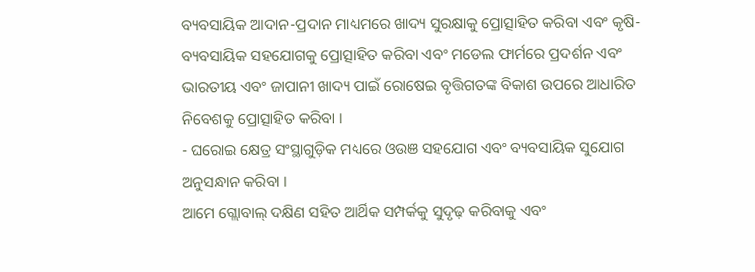ବ୍ୟବସାୟିକ ଆଦାନ-ପ୍ରଦାନ ମାଧ୍ୟମରେ ଖାଦ୍ୟ ସୁରକ୍ଷାକୁ ପ୍ରୋତ୍ସାହିତ କରିବା ଏବଂ କୃଷି-ବ୍ୟବସାୟିକ ସହଯୋଗକୁ ପ୍ରୋତ୍ସାହିତ କରିବା ଏବଂ ମଡେଲ ଫାର୍ମରେ ପ୍ରଦର୍ଶନ ଏବଂ ଭାରତୀୟ ଏବଂ ଜାପାନୀ ଖାଦ୍ୟ ପାଇଁ ରୋଷେଇ ବୃତ୍ତିଗତଙ୍କ ବିକାଶ ଉପରେ ଆଧାରିତ ନିବେଶକୁ ପ୍ରୋତ୍ସାହିତ କରିବା ।
- ଘରୋଇ କ୍ଷେତ୍ର ସଂସ୍ଥାଗୁଡ଼ିକ ମଧ୍ୟରେ ଓଉଞ ସହଯୋଗ ଏବଂ ବ୍ୟବସାୟିକ ସୁଯୋଗ ଅନୁସନ୍ଧାନ କରିବା ।
ଆମେ ଗ୍ଲୋବାଲ୍ ଦକ୍ଷିଣ ସହିତ ଆର୍ଥିକ ସମ୍ପର୍କକୁ ସୁଦୃଢ଼ କରିବାକୁ ଏବଂ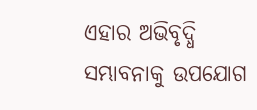ଏହାର ଅଭିବୃଦ୍ଧି ସମ୍ଭାବନାକୁ ଉପଯୋଗ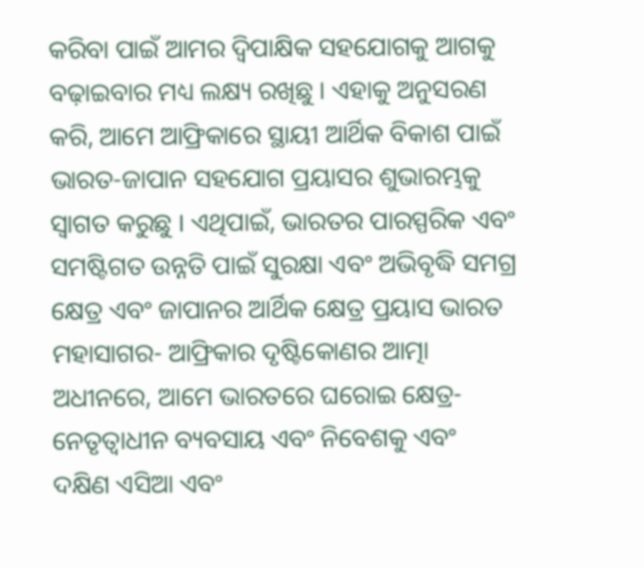କରିବା ପାଇଁ ଆମର ଦ୍ୱିପାକ୍ଷିକ ସହଯୋଗକୁ ଆଗକୁ ବଢ଼ାଇବାର ମଧ୍ୟ ଲକ୍ଷ୍ୟ ରଖିଛୁ । ଏହାକୁ ଅନୁସରଣ କରି, ଆମେ ଆଫ୍ରିକାରେ ସ୍ଥାୟୀ ଆର୍ଥିକ ବିକାଶ ପାଇଁ ଭାରତ-ଜାପାନ ସହଯୋଗ ପ୍ରୟାସର ଶୁଭାରମ୍ଭକୁ ସ୍ୱାଗତ କରୁଛୁ । ଏଥିପାଇଁ, ଭାରତର ପାରସ୍ପରିକ ଏବଂ ସମଷ୍ଟିଗତ ଉନ୍ନତି ପାଇଁ ସୁରକ୍ଷା ଏବଂ ଅଭିବୃଦ୍ଧି ସମଗ୍ର କ୍ଷେତ୍ର ଏବଂ ଜାପାନର ଆର୍ଥିକ କ୍ଷେତ୍ର ପ୍ରୟାସ ଭାରତ ମହାସାଗର- ଆଫ୍ରିକାର ଦୃଷ୍ଟିକୋଣର ଆତ୍ମା ଅଧୀନରେ, ଆମେ ଭାରତରେ ଘରୋଇ କ୍ଷେତ୍ର-ନେତୃତ୍ୱାଧୀନ ବ୍ୟବସାୟ ଏବଂ ନିବେଶକୁ ଏବଂ ଦକ୍ଷିଣ ଏସିଆ ଏବଂ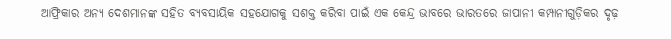ଆଫ୍ରିକାର ଅନ୍ୟ ଦେଶମାନଙ୍କ ସହିତ ବ୍ୟବସାୟିକ ସହଯୋଗକୁ ସଶକ୍ତ କରିବା ପାଇଁ ଏକ କେନ୍ଦ୍ର ଭାବରେ ଭାରତରେ ଜାପାନୀ କମ୍ପାନୀଗୁଡ଼ିକର ଦୃଢ଼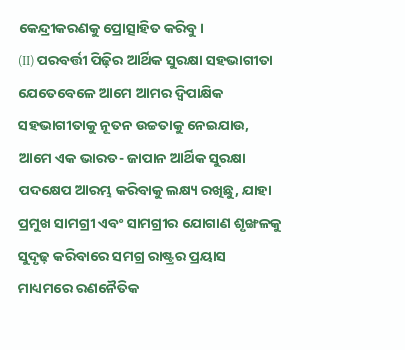କେନ୍ଦ୍ରୀକରଣକୁ ପ୍ରୋତ୍ସାହିତ କରିବୁ।
(II) ପରବର୍ତ୍ତୀ ପିଢ଼ିର ଆର୍ଥିକ ସୁରକ୍ଷା ସହଭାଗୀତା
ଯେତେବେଳେ ଆମେ ଆମର ଦ୍ୱିପାକ୍ଷିକ ସହଭାଗୀତାକୁ ନୂତନ ଉଚ୍ଚତାକୁ ନେଇଯାଉ, ଆମେ ଏକ ଭାରତ- ଜାପାନ ଆର୍ଥିକ ସୁରକ୍ଷା ପଦକ୍ଷେପ ଆରମ୍ଭ କରିବାକୁ ଲକ୍ଷ୍ୟ ରଖିଛୁ, ଯାହା ପ୍ରମୁଖ ସାମଗ୍ରୀ ଏବଂ ସାମଗ୍ରୀର ଯୋଗାଣ ଶୃଙ୍ଖଳକୁ ସୁଦୃଢ଼ କରିବାରେ ସମଗ୍ର ରାଷ୍ଟ୍ରର ପ୍ରୟାସ ମାଧ୍ୟମରେ ରଣନୈତିକ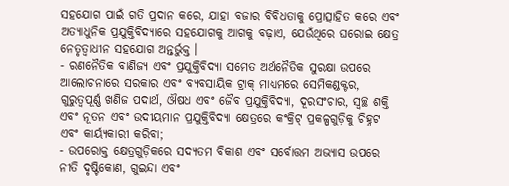ସହଯୋଗ ପାଇଁ ଗତି ପ୍ରଦାନ କରେ, ଯାହା ବଜାର ବିବିଧତାକୁ ପ୍ରୋତ୍ସାହିତ କରେ ଏବଂ ଅତ୍ୟାଧୁନିକ ପ୍ରଯୁକ୍ତିବିଦ୍ୟାରେ ସହଯୋଗକୁ ଆଗକୁ ବଢ଼ାଏ, ଯେଉଁଥିରେ ଘରୋଇ କ୍ଷେତ୍ର ନେତୃତ୍ୱାଧୀନ ସହଯୋଗ ଅନ୍ତର୍ଭୁକ୍ତ ।
- ରଣନୈତିକ ବାଣିଜ୍ୟ ଏବଂ ପ୍ରଯୁକ୍ତିବିଦ୍ୟା ସମେତ ଅର୍ଥନୈତିକ ସୁରକ୍ଷା ଉପରେ ଆଲୋଚନାରେ ସରକାର ଏବଂ ବ୍ୟବସାୟିକ ଟ୍ରାକ୍ ମାଧ୍ୟମରେ ସେମିକଣ୍ଡକ୍ଟର, ଗୁରୁତ୍ୱପୂର୍ଣ୍ଣ ଖଣିଜ ପଦାର୍ଥ, ଔଷଧ ଏବଂ ଜୈବ ପ୍ରଯୁକ୍ତିବିଦ୍ୟା, ଦୂରସଂଚାର, ସ୍ୱଚ୍ଛ ଶକ୍ତି ଏବଂ ନୂତନ ଏବଂ ଉଦୀୟମାନ ପ୍ରଯୁକ୍ତିବିଦ୍ୟା କ୍ଷେତ୍ରରେ କଂକ୍ରିଟ୍ ପ୍ରକଳ୍ପଗୁଡ଼ିକୁ ଚିହ୍ନଟ ଏବଂ କାର୍ୟ୍ୟକାରୀ କରିବା;
- ଉପରୋକ୍ତ କ୍ଷେତ୍ରଗୁଡ଼ିକରେ ସଦ୍ୟତମ ବିକାଶ ଏବଂ ସର୍ବୋତ୍ତମ ଅଭ୍ୟାସ ଉପରେ ନୀତି ଦୃଷ୍ଟିକୋଣ, ଗୁଇନ୍ଦା ଏବଂ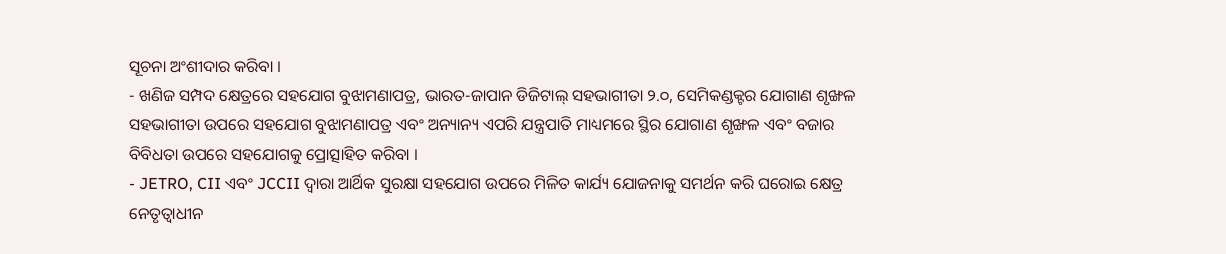ସୂଚନା ଅଂଶୀଦାର କରିବା ।
- ଖଣିଜ ସମ୍ପଦ କ୍ଷେତ୍ରରେ ସହଯୋଗ ବୁଝାମଣାପତ୍ର, ଭାରତ-ଜାପାନ ଡିଜିଟାଲ୍ ସହଭାଗୀତା ୨.୦, ସେମିକଣ୍ଡକ୍ଟର ଯୋଗାଣ ଶୃଙ୍ଖଳ ସହଭାଗୀତା ଉପରେ ସହଯୋଗ ବୁଝାମଣାପତ୍ର ଏବଂ ଅନ୍ୟାନ୍ୟ ଏପରି ଯନ୍ତ୍ରପାତି ମାଧ୍ୟମରେ ସ୍ଥିର ଯୋଗାଣ ଶୃଙ୍ଖଳ ଏବଂ ବଜାର ବିବିଧତା ଉପରେ ସହଯୋଗକୁ ପ୍ରୋତ୍ସାହିତ କରିବା ।
- JETRO, CII ଏବଂ JCCII ଦ୍ୱାରା ଆର୍ଥିକ ସୁରକ୍ଷା ସହଯୋଗ ଉପରେ ମିଳିତ କାର୍ଯ୍ୟ ଯୋଜନାକୁ ସମର୍ଥନ କରି ଘରୋଇ କ୍ଷେତ୍ର ନେତୃତ୍ୱାଧୀନ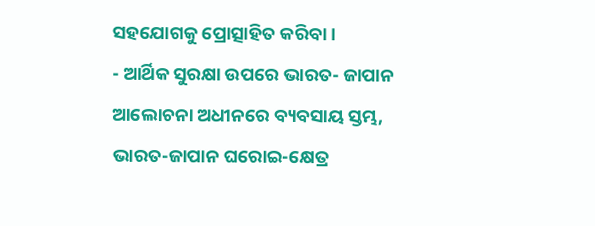ସହଯୋଗକୁ ପ୍ରୋତ୍ସାହିତ କରିବା ।
- ଆର୍ଥିକ ସୁରକ୍ଷା ଉପରେ ଭାରତ- ଜାପାନ ଆଲୋଚନା ଅଧୀନରେ ବ୍ୟବସାୟ ସ୍ତମ୍ଭ, ଭାରତ-ଜାପାନ ଘରୋଇ-କ୍ଷେତ୍ର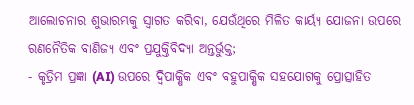ଆଲୋଚନାର ଶୁଭାରମ୍ଭକୁ ସ୍ୱାଗତ କରିବା, ଯେଉଁଥିରେ ମିଳିତ କାର୍ୟ୍ୟ ଯୋଜନା ଉପରେ ରଣନୈତିକ ବାଣିଜ୍ୟ ଏବଂ ପ୍ରଯୁକ୍ତିବିଦ୍ୟା ଅନ୍ତର୍ଭୁକ୍ତ;
- କୃତ୍ରିମ ପ୍ରଜ୍ଞା (AI) ଉପରେ ଦ୍ୱିପାକ୍ଷିକ ଏବଂ ବହୁପାକ୍ଷିକ ସହଯୋଗକୁ ପ୍ରୋତ୍ସାହିତ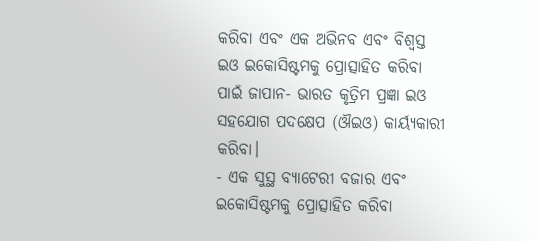କରିବା ଏବଂ ଏକ ଅଭିନବ ଏବଂ ବିଶ୍ୱସ୍ତ ଇଓ ଇକୋସିଷ୍ଟମକୁ ପ୍ରୋତ୍ସାହିତ କରିବା ପାଇଁ ଜାପାନ- ଭାରତ କୃତ୍ରିମ ପ୍ରଜ୍ଞା ଇଓ ସହଯୋଗ ପଦକ୍ଷେପ (ଔଇଓ) କାର୍ୟ୍ୟକାରୀ କରିବା।
- ଏକ ସୁସ୍ଥ ବ୍ୟାଟେରୀ ବଜାର ଏବଂ ଇକୋସିଷ୍ଟମକୁ ପ୍ରୋତ୍ସାହିତ କରିବା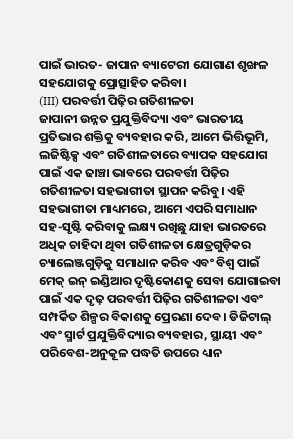ପାଇଁ ଭାରତ- ଜାପାନ ବ୍ୟାଟେରୀ ଯୋଗାଣ ଶୃଙ୍ଖଳ ସହଯୋଗକୁ ପ୍ରୋତ୍ସାହିତ କରିବା।
(III) ପରବର୍ତ୍ତୀ ପିଢ଼ିର ଗତିଶୀଳତା
ଜାପାନୀ ଉନ୍ନତ ପ୍ରଯୁକ୍ତିବିଦ୍ୟା ଏବଂ ଭାରତୀୟ ପ୍ରତିଭାର ଶକ୍ତିକୁ ବ୍ୟବହାର କରି, ଆମେ ଭିତ୍ତିଭୂମି, ଲଜିଷ୍ଟିକ୍ସ ଏବଂ ଗତିଶୀଳତାରେ ବ୍ୟାପକ ସହଯୋଗ ପାଇଁ ଏକ ଢାଞ୍ଚା ଭାବରେ ପରବର୍ତ୍ତୀ ପିଢ଼ିର ଗତିଶୀଳତା ସହଭାଗୀତା ସ୍ଥାପନ କରିବୁ। ଏହି ସହଭାଗୀତା ମାଧ୍ୟମରେ, ଆମେ ଏପରି ସମାଧାନ ସହ-ସୃଷ୍ଟି କରିବାକୁ ଲକ୍ଷ୍ୟ ରଖିଛୁ ଯାହା ଭାରତରେ ଅଧିକ ଚାହିଦା ଥିବା ଗତିଶୀଳତା କ୍ଷେତ୍ରଗୁଡ଼ିକର ଚ୍ୟାଲେଞ୍ଜଗୁଡ଼ିକୁ ସମାଧାନ କରିବ ଏବଂ ବିଶ୍ୱ ପାଇଁ ମେକ୍ ଇନ୍ ଇଣ୍ଡିଆର ଦୃଷ୍ଟିକୋଣକୁ ସେବା ଯୋଗାଇବା ପାଇଁ ଏକ ଦୃଢ଼ ପରବର୍ତ୍ତୀ ପିଢ଼ିର ଗତିଶୀଳତା ଏବଂ ସମ୍ପର୍କିତ ଶିଳ୍ପର ବିକାଶକୁ ପ୍ରେରଣା ଦେବ। ଡିଜିଟାଲ୍ ଏବଂ ସ୍ମାର୍ଟ ପ୍ରଯୁକ୍ତିବିଦ୍ୟାର ବ୍ୟବହାର, ସ୍ଥାୟୀ ଏବଂ ପରିବେଶ-ଅନୁକୂଳ ପଦ୍ଧତି ଉପରେ ଧ୍ୟାନ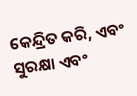କେନ୍ଦ୍ରିତ କରି, ଏବଂ ସୁରକ୍ଷା ଏବଂ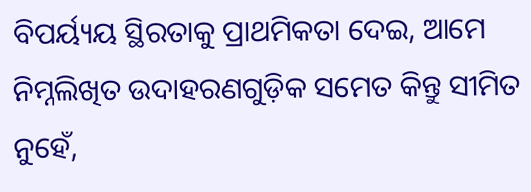ବିପର୍ୟ୍ୟୟ ସ୍ଥିରତାକୁ ପ୍ରାଥମିକତା ଦେଇ, ଆମେ ନିମ୍ନଲିଖିତ ଉଦାହରଣଗୁଡ଼ିକ ସମେତ କିନ୍ତୁ ସୀମିତ ନୁହେଁ,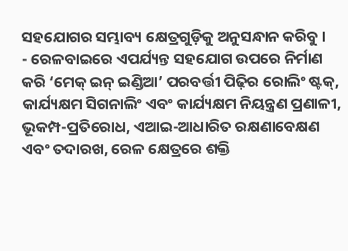ସହଯୋଗର ସମ୍ଭାବ୍ୟ କ୍ଷେତ୍ରଗୁଡ଼ିକୁ ଅନୁସନ୍ଧାନ କରିବୁ ।
- ରେଳବାଇରେ ଏପର୍ଯ୍ୟନ୍ତ ସହଯୋଗ ଉପରେ ନିର୍ମାଣ କରି ‘ମେକ୍ ଇନ୍ ଇଣ୍ଡିଆ’ ପରବର୍ତ୍ତୀ ପିଢ଼ିର ରୋଲିଂ ଷ୍ଟକ୍, କାର୍ଯ୍ୟକ୍ଷମ ସିଗନାଲିଂ ଏବଂ କାର୍ଯ୍ୟକ୍ଷମ ନିୟନ୍ତ୍ରଣ ପ୍ରଣାଳୀ, ଭୂକମ୍ପ-ପ୍ରତିରୋଧ, ଏଆଇ-ଆଧାରିତ ରକ୍ଷଣାବେକ୍ଷଣ ଏବଂ ତଦାରଖ, ରେଳ କ୍ଷେତ୍ରରେ ଶକ୍ତି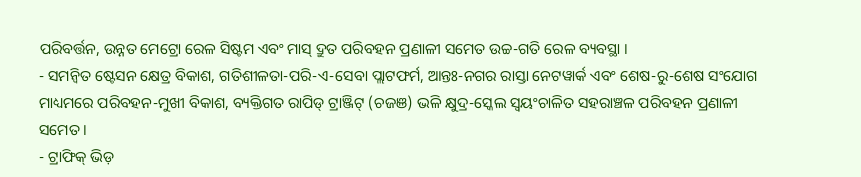ପରିବର୍ତ୍ତନ, ଉନ୍ନତ ମେଟ୍ରୋ ରେଳ ସିଷ୍ଟମ ଏବଂ ମାସ୍ ଦ୍ରୁତ ପରିବହନ ପ୍ରଣାଳୀ ସମେତ ଉଚ୍ଚ-ଗତି ରେଳ ବ୍ୟବସ୍ଥା ।
- ସମନ୍ୱିତ ଷ୍ଟେସନ କ୍ଷେତ୍ର ବିକାଶ, ଗତିଶୀଳତା-ପରି-ଏ-ସେବା ପ୍ଲାଟଫର୍ମ, ଆନ୍ତଃ-ନଗର ରାସ୍ତା ନେଟୱାର୍କ ଏବଂ ଶେଷ-ରୁ-ଶେଷ ସଂଯୋଗ ମାଧ୍ୟମରେ ପରିବହନ-ମୁଖୀ ବିକାଶ, ବ୍ୟକ୍ତିଗତ ରାପିଡ୍ ଟ୍ରାଞ୍ଜିଟ୍ (ଚଜଞ) ଭଳି କ୍ଷୁଦ୍ର-ସ୍କେଲ ସ୍ୱୟଂଚାଳିତ ସହରାଞ୍ଚଳ ପରିବହନ ପ୍ରଣାଳୀ ସମେତ ।
- ଟ୍ରାଫିକ୍ ଭିଡ଼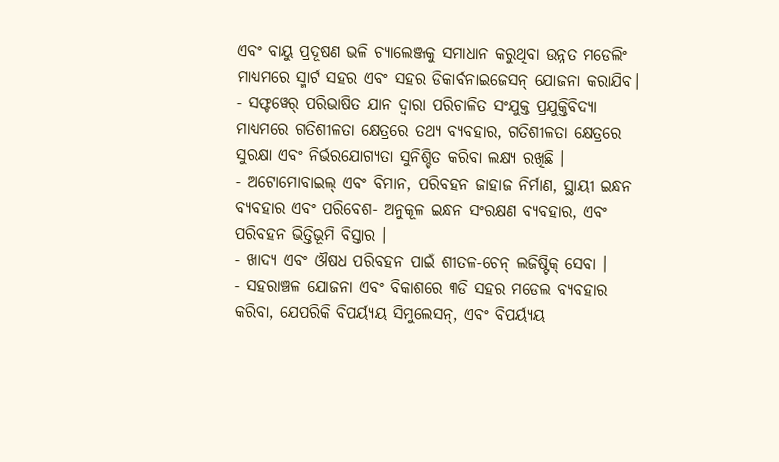ଏବଂ ବାୟୁ ପ୍ରଦୂଷଣ ଭଳି ଚ୍ୟାଲେଞ୍ଜକୁ ସମାଧାନ କରୁଥିବା ଉନ୍ନତ ମଡେଲିଂ ମାଧ୍ୟମରେ ସ୍ମାର୍ଟ ସହର ଏବଂ ସହର ଡିକାର୍ବନାଇଜେସନ୍ ଯୋଜନା କରାଯିବ।
- ସଫ୍ଟୱେର୍ ପରିଭାଷିତ ଯାନ ଦ୍ୱାରା ପରିଚାଳିତ ସଂଯୁକ୍ତ ପ୍ରଯୁକ୍ତିବିଦ୍ୟା ମାଧ୍ୟମରେ ଗତିଶୀଳତା କ୍ଷେତ୍ରରେ ତଥ୍ୟ ବ୍ୟବହାର, ଗତିଶୀଳତା କ୍ଷେତ୍ରରେ ସୁରକ୍ଷା ଏବଂ ନିର୍ଭରଯୋଗ୍ୟତା ସୁନିଶ୍ଚିତ କରିବା ଲକ୍ଷ୍ୟ ରଖିଛି ।
- ଅଟୋମୋବାଇଲ୍ ଏବଂ ବିମାନ, ପରିବହନ ଜାହାଜ ନିର୍ମାଣ, ସ୍ଥାୟୀ ଇନ୍ଧନ ବ୍ୟବହାର ଏବଂ ପରିବେଶ- ଅନୁକୂଳ ଇନ୍ଧନ ସଂରକ୍ଷଣ ବ୍ୟବହାର, ଏବଂ ପରିବହନ ଭିତ୍ତିଭୂମି ବିସ୍ତାର ।
- ଖାଦ୍ୟ ଏବଂ ଔଷଧ ପରିବହନ ପାଇଁ ଶୀତଳ-ଚେନ୍ ଲଜିଷ୍ଟିକ୍ ସେବା ।
- ସହରାଞ୍ଚଳ ଯୋଜନା ଏବଂ ବିକାଶରେ ୩ଡି ସହର ମଡେଲ ବ୍ୟବହାର କରିବା, ଯେପରିକି ବିପର୍ୟ୍ୟୟ ସିମୁଲେସନ୍, ଏବଂ ବିପର୍ୟ୍ୟୟ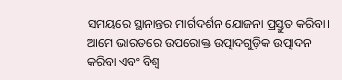ସମୟରେ ସ୍ଥାନାନ୍ତର ମାର୍ଗଦର୍ଶନ ଯୋଜନା ପ୍ରସ୍ତୁତ କରିବା।
ଆମେ ଭାରତରେ ଉପରୋକ୍ତ ଉତ୍ପାଦଗୁଡ଼ିକ ଉତ୍ପାଦନ କରିବା ଏବଂ ବିଶ୍ୱ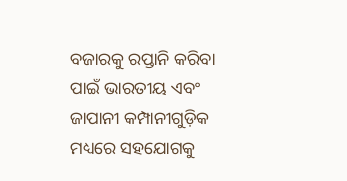ବଜାରକୁ ରପ୍ତାନି କରିବା ପାଇଁ ଭାରତୀୟ ଏବଂ ଜାପାନୀ କମ୍ପାନୀଗୁଡ଼ିକ ମଧ୍ୟରେ ସହଯୋଗକୁ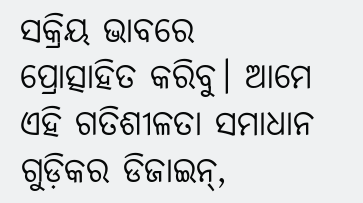ସକ୍ରିୟ ଭାବରେ ପ୍ରୋତ୍ସାହିତ କରିବୁ। ଆମେ ଏହି ଗତିଶୀଳତା ସମାଧାନ ଗୁଡ଼ିକର ଡିଜାଇନ୍,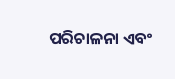ପରିଚାଳନା ଏବଂ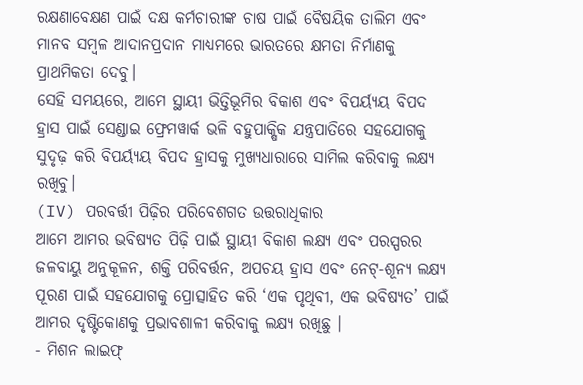ରକ୍ଷଣାବେକ୍ଷଣ ପାଇଁ ଦକ୍ଷ କର୍ମଚାରୀଙ୍କ ଚାଷ ପାଇଁ ବୈଷୟିକ ତାଲିମ ଏବଂ ମାନବ ସମ୍ବଳ ଆଦାନପ୍ରଦାନ ମାଧ୍ୟମରେ ଭାରତରେ କ୍ଷମତା ନିର୍ମାଣକୁ ପ୍ରାଥମିକତା ଦେବୁ।
ସେହି ସମୟରେ, ଆମେ ସ୍ଥାୟୀ ଭିତ୍ତିଭୂମିର ବିକାଶ ଏବଂ ବିପର୍ୟ୍ୟୟ ବିପଦ ହ୍ରାସ ପାଇଁ ସେଣ୍ଡାଇ ଫ୍ରେମୱାର୍କ ଭଳି ବହୁପାକ୍ଷିକ ଯନ୍ତ୍ରପାତିରେ ସହଯୋଗକୁ ସୁଦୃଢ଼ କରି ବିପର୍ୟ୍ୟୟ ବିପଦ ହ୍ରାସକୁ ମୁଖ୍ୟଧାରାରେ ସାମିଲ କରିବାକୁ ଲକ୍ଷ୍ୟ ରଖିବୁ।
(IV) ପରବର୍ତ୍ତୀ ପିଢ଼ିର ପରିବେଶଗତ ଉତ୍ତରାଧିକାର
ଆମେ ଆମର ଭବିଷ୍ୟତ ପିଢ଼ି ପାଇଁ ସ୍ଥାୟୀ ବିକାଶ ଲକ୍ଷ୍ୟ ଏବଂ ପରସ୍ପରର ଜଳବାୟୁ ଅନୁକୂଳନ, ଶକ୍ତି ପରିବର୍ତ୍ତନ, ଅପଚୟ ହ୍ରାସ ଏବଂ ନେଟ୍-ଶୂନ୍ୟ ଲକ୍ଷ୍ୟ ପୂରଣ ପାଇଁ ସହଯୋଗକୁ ପ୍ରୋତ୍ସାହିତ କରି ‘ଏକ ପୃଥିବୀ, ଏକ ଭବିଷ୍ୟତ’ ପାଇଁ ଆମର ଦୃଷ୍ଟିକୋଣକୁ ପ୍ରଭାବଶାଳୀ କରିବାକୁ ଲକ୍ଷ୍ୟ ରଖିଛୁ ।
- ମିଶନ ଲାଇଫ୍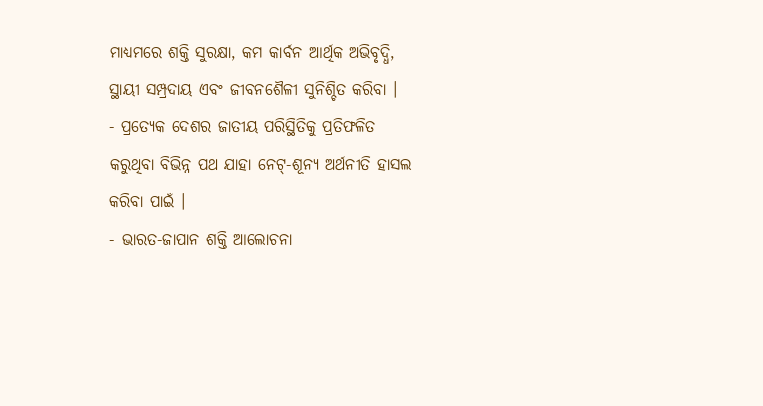ମାଧ୍ୟମରେ ଶକ୍ତି ସୁରକ୍ଷା, କମ କାର୍ବନ ଆର୍ଥିକ ଅଭିବୃଦ୍ଧି, ସ୍ଥାୟୀ ସମ୍ପ୍ରଦାୟ ଏବଂ ଜୀବନଶୈଳୀ ସୁନିଶ୍ଚିତ କରିବା ।
- ପ୍ରତ୍ୟେକ ଦେଶର ଜାତୀୟ ପରିସ୍ଥିତିକୁ ପ୍ରତିଫଳିତ କରୁଥିବା ବିଭିନ୍ନ ପଥ ଯାହା ନେଟ୍-ଶୂନ୍ୟ ଅର୍ଥନୀତି ହାସଲ କରିବା ପାଇଁ ।
- ଭାରତ-ଜାପାନ ଶକ୍ତି ଆଲୋଚନା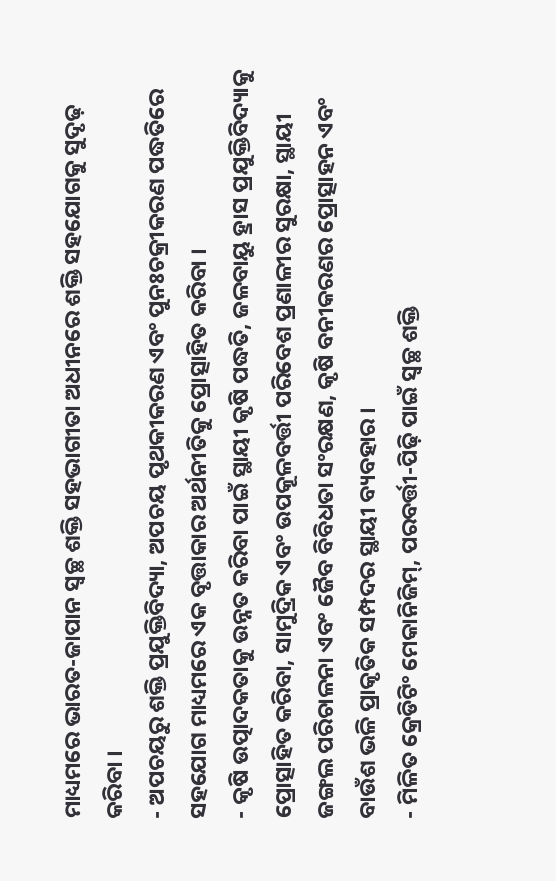ମାଧ୍ୟମରେ ଭାରତ-ଜାପାନ ସ୍ୱଚ୍ଛ ଶକ୍ତି ସହଭାଗୀତା ଅଧୀନରେ ଶକ୍ତି ସହଯୋଗକୁ ସୁଦୃଢ଼ କରିବା ।
- ଅପଚୟରୁ ଶକ୍ତି ପ୍ରଯୁକ୍ତିବିଦ୍ୟା, ଅପଚୟ ପୃଥକୀକରଣ ଏବଂ ପୁନଃଚକ୍ରୀକରଣ ପଦ୍ଧତିରେ ସହଯୋଗ ମାଧ୍ୟମରେ ଏକ ବୃତ୍ତାକାର ଅର୍ଥନୀତିକୁ ପ୍ରୋତ୍ସାହିତ କରିବା ।
- କୃଷି ଉତ୍ପାଦକତାକୁ ଉନ୍ନତ କରିବା ପାଇଁ ସ୍ଥାୟୀ କୃଷି ପଦ୍ଧତି, ଜଳବାୟୁ ହ୍ରାସ ପ୍ରଯୁକ୍ତିବିଦ୍ୟାକୁ ପ୍ରୋତ୍ସାହିତ କରିବା, ସାମୁଦ୍ରିକ ଏବଂ ଉପକୂଳବର୍ତ୍ତୀ ପରିବେଶ ପ୍ରଣାଳୀର ସୁରକ୍ଷା, ସ୍ଥାୟୀ ଜଙ୍ଗଲ ପରିଚାଳନା ଏବଂ ଜୈବ ବିବିଧତା ସଂରକ୍ଷଣ, କୃଷି ବନୀକରଣର ପ୍ରୋତ୍ସାହନ ଏବଂ ବାଉଁଶ ଭଳି ପ୍ରାକୃତିକ ସମ୍ପଦର ସ୍ଥାୟୀ ବ୍ୟବହାର ।
- ମିଳିତ କ୍ରେଡିଟିଂ ମେକାନିଜିମ୍, ପରବର୍ତ୍ତୀ-ପିଢ଼ି ପାଇଁ ସ୍ୱଚ୍ଛ ଶକ୍ତି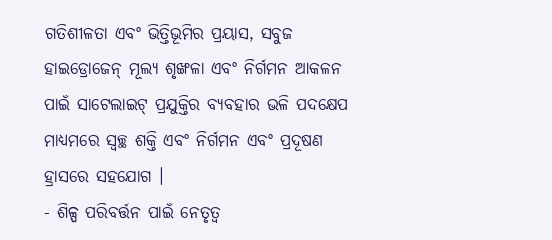ଗତିଶୀଳତା ଏବଂ ଭିତ୍ତିଭୂମିର ପ୍ରୟାସ, ସବୁଜ ହାଇଡ୍ରୋଜେନ୍ ମୂଲ୍ୟ ଶୃଙ୍ଖଳା ଏବଂ ନିର୍ଗମନ ଆକଳନ ପାଇଁ ସାଟେଲାଇଟ୍ ପ୍ରଯୁକ୍ତିର ବ୍ୟବହାର ଭଳି ପଦକ୍ଷେପ ମାଧ୍ୟମରେ ସ୍ୱଚ୍ଛ ଶକ୍ତି ଏବଂ ନିର୍ଗମନ ଏବଂ ପ୍ରଦୂଷଣ ହ୍ରାସରେ ସହଯୋଗ ।
- ଶିଳ୍ପ ପରିବର୍ତ୍ତନ ପାଇଁ ନେତୃତ୍ୱ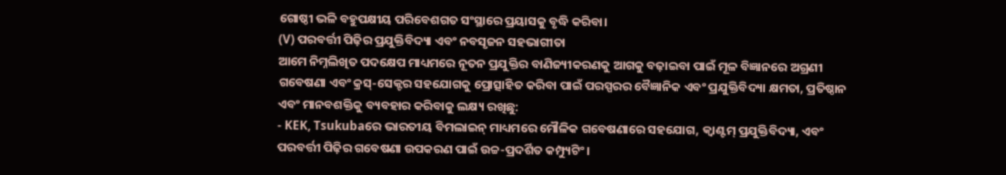ଗୋଷ୍ଠୀ ଭଳି ବହୁପକ୍ଷୀୟ ପରିବେଶଗତ ସଂସ୍ଥାରେ ପ୍ରୟାସକୁ ବୃଦ୍ଧି କରିବା।
(V) ପରବର୍ତ୍ତୀ ପିଢ଼ିର ପ୍ରଯୁକ୍ତିବିଦ୍ୟା ଏବଂ ନବସୃଜନ ସହଭାଗୀତା
ଆମେ ନିମ୍ନଲିଖିତ ପଦକ୍ଷେପ ମାଧ୍ୟମରେ ନୂତନ ପ୍ରଯୁକ୍ତିର ବାଣିଜ୍ୟୀକରଣକୁ ଆଗକୁ ବଢ଼ାଇବା ପାଇଁ ମୂଳ ବିଜ୍ଞାନରେ ଅଗ୍ରଣୀ ଗବେଷଣା ଏବଂ କ୍ରସ୍-ସେକ୍ଟର ସହଯୋଗକୁ ପ୍ରୋତ୍ସାହିତ କରିବା ପାଇଁ ପରସ୍ପରର ବୈଜ୍ଞାନିକ ଏବଂ ପ୍ରଯୁକ୍ତିବିଦ୍ୟା କ୍ଷମତା, ପ୍ରତିଷ୍ଠାନ ଏବଂ ମାନବଶକ୍ତିକୁ ବ୍ୟବହାର କରିବାକୁ ଲକ୍ଷ୍ୟ ରଖିଛୁ:
- KEK, Tsukubaରେ ଭାରତୀୟ ବିମଲାଇନ୍ ମାଧ୍ୟମରେ ମୌଳିକ ଗବେଷଣାରେ ସହଯୋଗ, କ୍ୱାଣ୍ଟମ୍ ପ୍ରଯୁକ୍ତିବିଦ୍ୟା, ଏବଂ ପରବର୍ତ୍ତୀ ପିଢ଼ିର ଗବେଷଣା ଉପକରଣ ପାଇଁ ଉଚ୍ଚ-ପ୍ରଦର୍ଶିତ କମ୍ପ୍ୟୁଟିଂ ।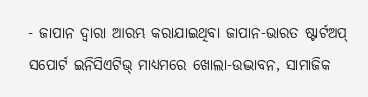- ଜାପାନ ଦ୍ୱାରା ଆରମ୍ଭ କରାଯାଇଥିବା ଜାପାନ-ଭାରତ ଷ୍ଟାର୍ଟଅପ୍ ସପୋର୍ଟ ଇନିସିଏଟିଭ୍ ମାଧ୍ୟମରେ ଖୋଲା-ଉଦ୍ଭାବନ, ସାମାଜିକ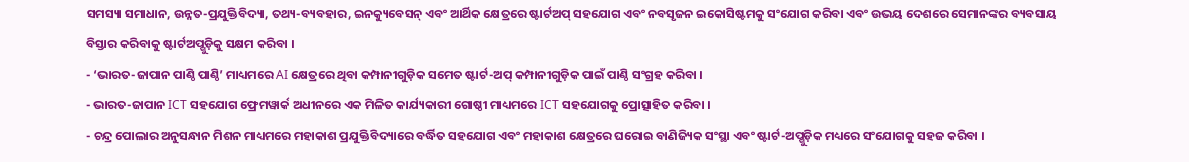ସମସ୍ୟା ସମାଧାନ, ଉନ୍ନତ-ପ୍ରଯୁକ୍ତିବିଦ୍ୟା, ତଥ୍ୟ-ବ୍ୟବହାର, ଇନକ୍ୟୁବେସନ୍ ଏବଂ ଆର୍ଥିକ କ୍ଷେତ୍ରରେ ଷ୍ଟାର୍ଟଅପ୍ ସହଯୋଗ ଏବଂ ନବସୃଜନ ଇକୋସିଷ୍ଟମକୁ ସଂଯୋଗ କରିବା ଏବଂ ଉଭୟ ଦେଶରେ ସେମାନଙ୍କର ବ୍ୟବସାୟ ବିସ୍ତାର କରିବାକୁ ଷ୍ଟାର୍ଟଅପ୍ଗୁଡ଼ିକୁ ସକ୍ଷମ କରିବା ।
- ‘ଭାରତ-ଜାପାନ ପାଣ୍ଠି ପାଣ୍ଠି’ ମାଧ୍ୟମରେ AI କ୍ଷେତ୍ରରେ ଥିବା କମ୍ପାନୀଗୁଡ଼ିକ ସମେତ ଷ୍ଟାର୍ଟ-ଅପ୍ କମ୍ପାନୀଗୁଡ଼ିକ ପାଇଁ ପାଣ୍ଠି ସଂଗ୍ରହ କରିବା ।
- ଭାରତ-ଜାପାନ ICT ସହଯୋଗ ଫ୍ରେମୱାର୍କ ଅଧୀନରେ ଏକ ମିଳିତ କାର୍ଯ୍ୟକାରୀ ଗୋଷ୍ଠୀ ମାଧ୍ୟମରେ ICT ସହଯୋଗକୁ ପ୍ରୋତ୍ସାହିତ କରିବା ।
- ଚନ୍ଦ୍ର ପୋଲାର ଅନୁସନ୍ଧାନ ମିଶନ ମାଧ୍ୟମରେ ମହାକାଶ ପ୍ରଯୁକ୍ତିବିଦ୍ୟାରେ ବର୍ଦ୍ଧିତ ସହଯୋଗ ଏବଂ ମହାକାଶ କ୍ଷେତ୍ରରେ ଘରୋଇ ବାଣିଜ୍ୟିକ ସଂସ୍ଥା ଏବଂ ଷ୍ଟାର୍ଟ-ଅପ୍ଗୁଡ଼ିକ ମଧ୍ୟରେ ସଂଯୋଗକୁ ସହଜ କରିବା ।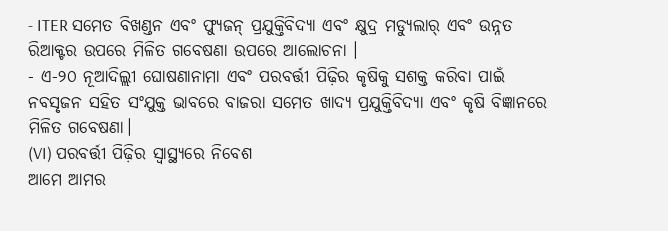- ITER ସମେତ ବିଖଣ୍ଡନ ଏବଂ ଫ୍ୟୁଜନ୍ ପ୍ରଯୁକ୍ତିବିଦ୍ୟା ଏବଂ କ୍ଷୁଦ୍ର ମଡ୍ୟୁଲାର୍ ଏବଂ ଉନ୍ନତ ରିଆକ୍ଟର ଉପରେ ମିଳିତ ଗବେଷଣା ଉପରେ ଆଲୋଚନା ।
- ଏ-୨୦ ନୂଆଦିଲ୍ଲୀ ଘୋଷଣାନାମା ଏବଂ ପରବର୍ତ୍ତୀ ପିଢ଼ିର କୃଷିକୁ ସଶକ୍ତ କରିବା ପାଇଁ ନବସୃଜନ ସହିତ ସଂଯୁକ୍ତ ଭାବରେ ବାଜରା ସମେତ ଖାଦ୍ୟ ପ୍ରଯୁକ୍ତିବିଦ୍ୟା ଏବଂ କୃଷି ବିଜ୍ଞାନରେ ମିଳିତ ଗବେଷଣା।
(VI) ପରବର୍ତ୍ତୀ ପିଢ଼ିର ସ୍ୱାସ୍ଥ୍ୟରେ ନିବେଶ
ଆମେ ଆମର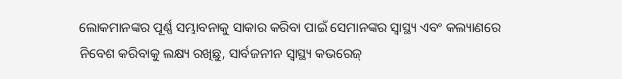ଲୋକମାନଙ୍କର ପୂର୍ଣ୍ଣ ସମ୍ଭାବନାକୁ ସାକାର କରିବା ପାଇଁ ସେମାନଙ୍କର ସ୍ୱାସ୍ଥ୍ୟ ଏବଂ କଲ୍ୟାଣରେ ନିବେଶ କରିବାକୁ ଲକ୍ଷ୍ୟ ରଖିଛୁ, ସାର୍ବଜନୀନ ସ୍ୱାସ୍ଥ୍ୟ କଭରେଜ୍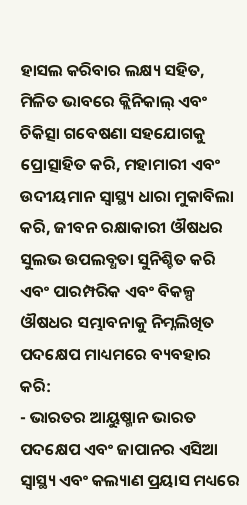ହାସଲ କରିବାର ଲକ୍ଷ୍ୟ ସହିତ, ମିଳିତ ଭାବରେ କ୍ଲିନିକାଲ୍ ଏବଂ ଚିକିତ୍ସା ଗବେଷଣା ସହଯୋଗକୁ ପ୍ରୋତ୍ସାହିତ କରି, ମହାମାରୀ ଏବଂ ଉଦୀୟମାନ ସ୍ୱାସ୍ଥ୍ୟ ଧାରା ମୁକାବିଲା କରି, ଜୀବନ ରକ୍ଷାକାରୀ ଔଷଧର ସୁଲଭ ଉପଲବ୍ଧତା ସୁନିଶ୍ଚିତ କରି ଏବଂ ପାରମ୍ପରିକ ଏବଂ ବିକଳ୍ପ ଔଷଧର ସମ୍ଭାବନାକୁ ନିମ୍ନଲିଖିତ ପଦକ୍ଷେପ ମାଧ୍ୟମରେ ବ୍ୟବହାର କରି:
- ଭାରତର ଆୟୁଷ୍ମାନ ଭାରତ ପଦକ୍ଷେପ ଏବଂ ଜାପାନର ଏସିଆ ସ୍ୱାସ୍ଥ୍ୟ ଏବଂ କଲ୍ୟାଣ ପ୍ରୟାସ ମଧ୍ୟରେ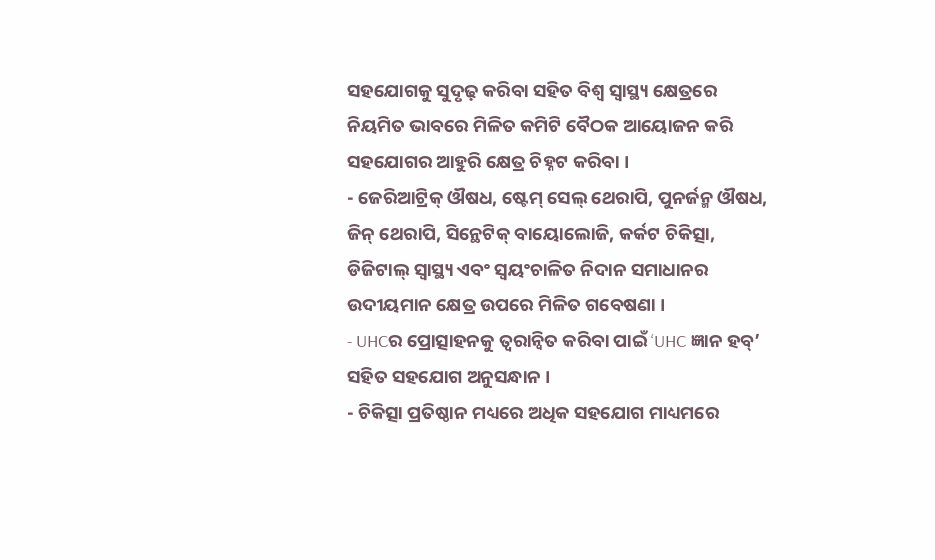ସହଯୋଗକୁ ସୁଦୃଢ଼ କରିବା ସହିତ ବିଶ୍ୱ ସ୍ୱାସ୍ଥ୍ୟ କ୍ଷେତ୍ରରେ ନିୟମିତ ଭାବରେ ମିଳିତ କମିଟି ବୈଠକ ଆୟୋଜନ କରି ସହଯୋଗର ଆହୁରି କ୍ଷେତ୍ର ଚିହ୍ନଟ କରିବା ।
- ଜେରିଆଟ୍ରିକ୍ ଔଷଧ, ଷ୍ଟେମ୍ ସେଲ୍ ଥେରାପି, ପୁନର୍ଜନ୍ମ ଔଷଧ, ଜିନ୍ ଥେରାପି, ସିନ୍ଥେଟିକ୍ ବାୟୋଲୋଜି, କର୍କଟ ଚିକିତ୍ସା, ଡିଜିଟାଲ୍ ସ୍ୱାସ୍ଥ୍ୟ ଏବଂ ସ୍ୱୟଂଚାଳିତ ନିଦାନ ସମାଧାନର ଉଦୀୟମାନ କ୍ଷେତ୍ର ଉପରେ ମିଳିତ ଗବେଷଣା ।
- UHCର ପ୍ରୋତ୍ସାହନକୁ ତ୍ୱରାନ୍ୱିତ କରିବା ପାଇଁ ‘UHC ଜ୍ଞାନ ହବ୍’ ସହିତ ସହଯୋଗ ଅନୁସନ୍ଧାନ ।
- ଚିକିତ୍ସା ପ୍ରତିଷ୍ଠାନ ମଧ୍ୟରେ ଅଧିକ ସହଯୋଗ ମାଧ୍ୟମରେ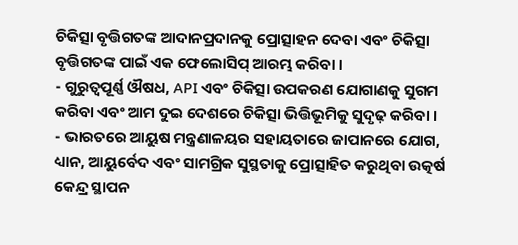ଚିକିତ୍ସା ବୃତ୍ତିଗତଙ୍କ ଆଦାନପ୍ରଦାନକୁ ପ୍ରୋତ୍ସାହନ ଦେବା ଏବଂ ଚିକିତ୍ସା ବୃତ୍ତିଗତଙ୍କ ପାଇଁ ଏକ ଫେଲୋସିପ୍ ଆରମ୍ଭ କରିବା ।
- ଗୁରୁତ୍ୱପୂର୍ଣ୍ଣ ଔଷଧ, API ଏବଂ ଚିକିତ୍ସା ଉପକରଣ ଯୋଗାଣକୁ ସୁଗମ କରିବା ଏବଂ ଆମ ଦୁଇ ଦେଶରେ ଚିକିତ୍ସା ଭିତ୍ତିଭୂମିକୁ ସୁଦୃଢ଼ କରିବା ।
- ଭାରତରେ ଆୟୁଷ ମନ୍ତ୍ରଣାଳୟର ସହାୟତାରେ ଜାପାନରେ ଯୋଗ, ଧ୍ୟାନ, ଆୟୁର୍ବେଦ ଏବଂ ସାମଗ୍ରିକ ସୁସ୍ଥତାକୁ ପ୍ରୋତ୍ସାହିତ କରୁଥିବା ଉତ୍କର୍ଷ କେନ୍ଦ୍ର ସ୍ଥାପନ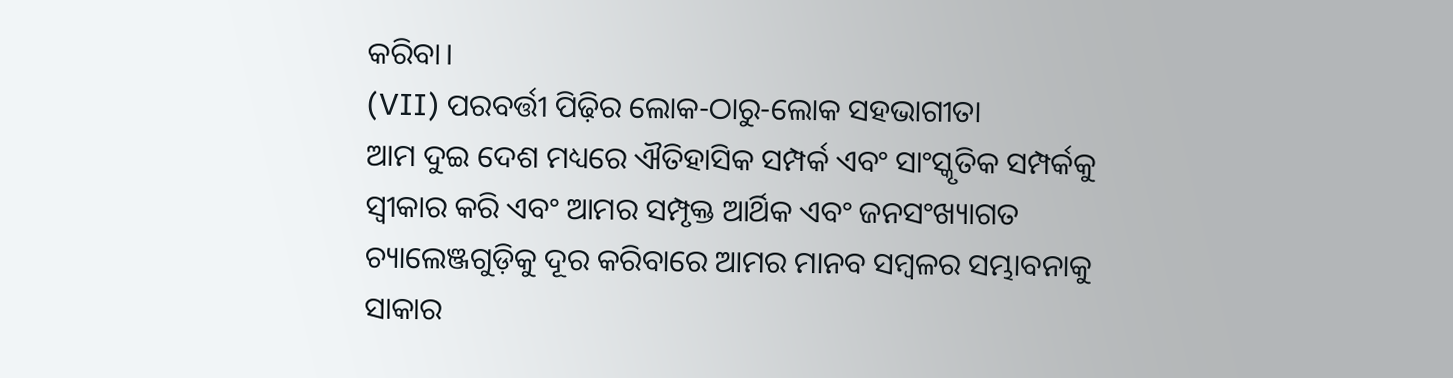କରିବା।
(VII) ପରବର୍ତ୍ତୀ ପିଢ଼ିର ଲୋକ-ଠାରୁ-ଲୋକ ସହଭାଗୀତା
ଆମ ଦୁଇ ଦେଶ ମଧ୍ୟରେ ଐତିହାସିକ ସମ୍ପର୍କ ଏବଂ ସାଂସ୍କୃତିକ ସମ୍ପର୍କକୁ ସ୍ୱୀକାର କରି ଏବଂ ଆମର ସମ୍ପୃକ୍ତ ଆର୍ଥିକ ଏବଂ ଜନସଂଖ୍ୟାଗତ ଚ୍ୟାଲେଞ୍ଜଗୁଡ଼ିକୁ ଦୂର କରିବାରେ ଆମର ମାନବ ସମ୍ବଳର ସମ୍ଭାବନାକୁ ସାକାର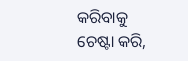କରିବାକୁ ଚେଷ୍ଟା କରି,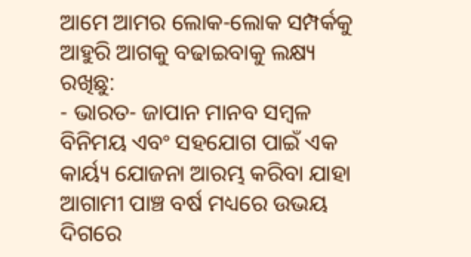ଆମେ ଆମର ଲୋକ-ଲୋକ ସମ୍ପର୍କକୁ ଆହୁରି ଆଗକୁ ବଢାଇବାକୁ ଲକ୍ଷ୍ୟ ରଖିଛୁ:
- ଭାରତ- ଜାପାନ ମାନବ ସମ୍ବଳ ବିନିମୟ ଏବଂ ସହଯୋଗ ପାଇଁ ଏକ କାର୍ୟ୍ୟ ଯୋଜନା ଆରମ୍ଭ କରିବା ଯାହା ଆଗାମୀ ପାଞ୍ଚ ବର୍ଷ ମଧ୍ୟରେ ଉଭୟ ଦିଗରେ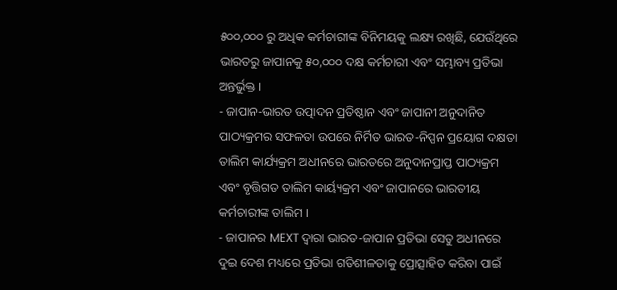୫୦୦,୦୦୦ ରୁ ଅଧିକ କର୍ମଚାରୀଙ୍କ ବିନିମୟକୁ ଲକ୍ଷ୍ୟ ରଖିଛି, ଯେଉଁଥିରେ ଭାରତରୁ ଜାପାନକୁ ୫୦,୦୦୦ ଦକ୍ଷ କର୍ମଚାରୀ ଏବଂ ସମ୍ଭାବ୍ୟ ପ୍ରତିଭା ଅନ୍ତର୍ଭୁକ୍ତ ।
- ଜାପାନ-ଭାରତ ଉତ୍ପାଦନ ପ୍ରତିଷ୍ଠାନ ଏବଂ ଜାପାନୀ ଅନୁଦାନିତ ପାଠ୍ୟକ୍ରମର ସଫଳତା ଉପରେ ନିର୍ମିତ ଭାରତ-ନିପ୍ପନ ପ୍ରୟୋଗ ଦକ୍ଷତା ତାଲିମ କାର୍ଯ୍ୟକ୍ରମ ଅଧୀନରେ ଭାରତରେ ଅନୁଦାନପ୍ରାପ୍ତ ପାଠ୍ୟକ୍ରମ ଏବଂ ବୃତ୍ତିଗତ ତାଲିମ କାର୍ୟ୍ୟକ୍ରମ ଏବଂ ଜାପାନରେ ଭାରତୀୟ କର୍ମଚାରୀଙ୍କ ତାଲିମ ।
- ଜାପାନର MEXT ଦ୍ୱାରା ଭାରତ-ଜାପାନ ପ୍ରତିଭା ସେତୁ ଅଧୀନରେ ଦୁଇ ଦେଶ ମଧ୍ୟରେ ପ୍ରତିଭା ଗତିଶୀଳତାକୁ ପ୍ରୋତ୍ସାହିତ କରିବା ପାଇଁ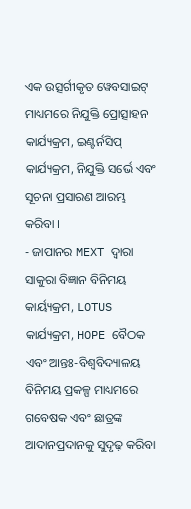ଏକ ଉତ୍ସର୍ଗୀକୃତ ୱେବସାଇଟ୍ ମାଧ୍ୟମରେ ନିଯୁକ୍ତି ପ୍ରୋତ୍ସାହନ କାର୍ଯ୍ୟକ୍ରମ, ଇଣ୍ଟର୍ନସିପ୍ କାର୍ଯ୍ୟକ୍ରମ, ନିଯୁକ୍ତି ସର୍ଭେ ଏବଂ ସୂଚନା ପ୍ରସାରଣ ଆରମ୍ଭ କରିବା ।
- ଜାପାନର MEXT ଦ୍ୱାରା ସାକୁରା ବିଜ୍ଞାନ ବିନିମୟ କାର୍ୟ୍ୟକ୍ରମ, LOTUS କାର୍ଯ୍ୟକ୍ରମ, HOPE ବୈଠକ ଏବଂ ଆନ୍ତଃ-ବିଶ୍ୱବିଦ୍ୟାଳୟ ବିନିମୟ ପ୍ରକଳ୍ପ ମାଧ୍ୟମରେ ଗବେଷକ ଏବଂ ଛାତ୍ରଙ୍କ ଆଦାନପ୍ରଦାନକୁ ସୁଦୃଢ଼ କରିବା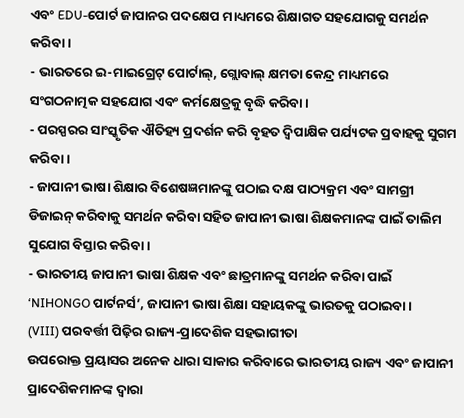ଏବଂ EDU-ପୋର୍ଟ ଜାପାନର ପଦକ୍ଷେପ ମାଧ୍ୟମରେ ଶିକ୍ଷାଗତ ସହଯୋଗକୁ ସମର୍ଥନ କରିବା ।
- ଭାରତରେ ଇ-ମାଇଗ୍ରେଟ୍ ପୋର୍ଟାଲ୍, ଗ୍ଲୋବାଲ୍ କ୍ଷମତା କେନ୍ଦ୍ର ମାଧ୍ୟମରେ ସଂଗଠନାତ୍ମକ ସହଯୋଗ ଏବଂ କର୍ମକ୍ଷେତ୍ରକୁ ବୃଦ୍ଧି କରିବା ।
- ପରସ୍ପରର ସାଂସ୍କୃତିକ ଐତିହ୍ୟ ପ୍ରଦର୍ଶନ କରି ବୃହତ ଦ୍ୱିପାକ୍ଷିକ ପର୍ଯ୍ୟଟକ ପ୍ରବାହକୁ ସୁଗମ କରିବା ।
- ଜାପାନୀ ଭାଷା ଶିକ୍ଷାର ବିଶେଷଜ୍ଞମାନଙ୍କୁ ପଠାଇ ଦକ୍ଷ ପାଠ୍ୟକ୍ରମ ଏବଂ ସାମଗ୍ରୀ ଡିଜାଇନ୍ କରିବାକୁ ସମର୍ଥନ କରିବା ସହିତ ଜାପାନୀ ଭାଷା ଶିକ୍ଷକମାନଙ୍କ ପାଇଁ ତାଲିମ ସୁଯୋଗ ବିସ୍ତାର କରିବା ।
- ଭାରତୀୟ ଜାପାନୀ ଭାଷା ଶିକ୍ଷକ ଏବଂ ଛାତ୍ରମାନଙ୍କୁ ସମର୍ଥନ କରିବା ପାଇଁ ‘NIHONGO ପାର୍ଟନର୍ସ’, ଜାପାନୀ ଭାଷା ଶିକ୍ଷା ସହାୟକଙ୍କୁ ଭାରତକୁ ପଠାଇବା।
(VIII) ପରବର୍ତ୍ତୀ ପିଢ଼ିର ରାଜ୍ୟ-ପ୍ରାଦେଶିକ ସହଭାଗୀତା
ଉପରୋକ୍ତ ପ୍ରୟାସର ଅନେକ ଧାରା ସାକାର କରିବାରେ ଭାରତୀୟ ରାଜ୍ୟ ଏବଂ ଜାପାନୀ ପ୍ରାଦେଶିକମାନଙ୍କ ଦ୍ୱାରା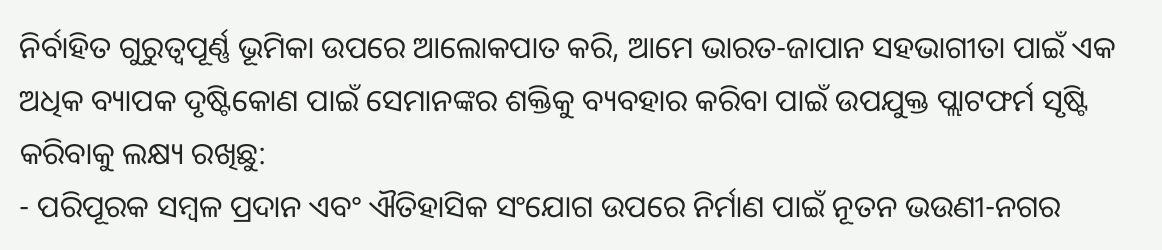ନିର୍ବାହିତ ଗୁରୁତ୍ୱପୂର୍ଣ୍ଣ ଭୂମିକା ଉପରେ ଆଲୋକପାତ କରି, ଆମେ ଭାରତ-ଜାପାନ ସହଭାଗୀତା ପାଇଁ ଏକ ଅଧିକ ବ୍ୟାପକ ଦୃଷ୍ଟିକୋଣ ପାଇଁ ସେମାନଙ୍କର ଶକ୍ତିକୁ ବ୍ୟବହାର କରିବା ପାଇଁ ଉପଯୁକ୍ତ ପ୍ଲାଟଫର୍ମ ସୃଷ୍ଟି କରିବାକୁ ଲକ୍ଷ୍ୟ ରଖିଛୁ:
- ପରିପୂରକ ସମ୍ବଳ ପ୍ରଦାନ ଏବଂ ଐତିହାସିକ ସଂଯୋଗ ଉପରେ ନିର୍ମାଣ ପାଇଁ ନୂତନ ଭଉଣୀ-ନଗର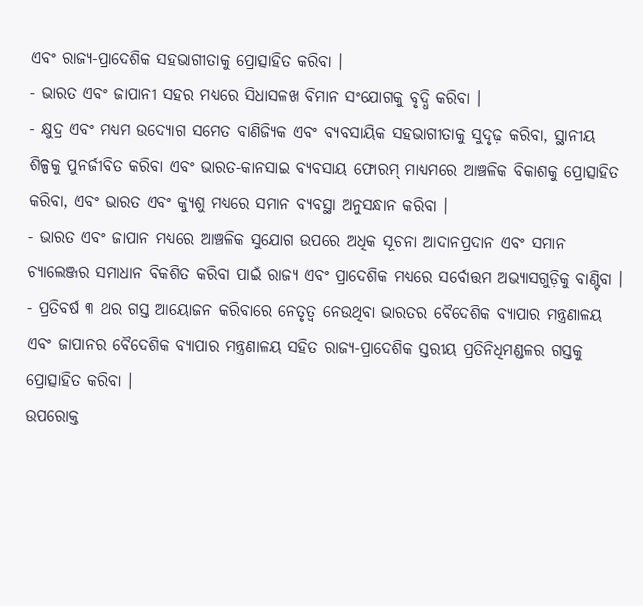ଏବଂ ରାଜ୍ୟ-ପ୍ରାଦେଶିକ ସହଭାଗୀତାକୁ ପ୍ରୋତ୍ସାହିତ କରିବା ।
- ଭାରତ ଏବଂ ଜାପାନୀ ସହର ମଧ୍ୟରେ ସିଧାସଳଖ ବିମାନ ସଂଯୋଗକୁ ବୃଦ୍ଧି କରିବା ।
- କ୍ଷୁଦ୍ର ଏବଂ ମଧ୍ୟମ ଉଦ୍ୟୋଗ ସମେତ ବାଣିଜ୍ୟିକ ଏବଂ ବ୍ୟବସାୟିକ ସହଭାଗୀତାକୁ ସୁଦୃଢ଼ କରିବା, ସ୍ଥାନୀୟ ଶିଳ୍ପକୁ ପୁନର୍ଜୀବିତ କରିବା ଏବଂ ଭାରତ-କାନସାଇ ବ୍ୟବସାୟ ଫୋରମ୍ ମାଧ୍ୟମରେ ଆଞ୍ଚଳିକ ବିକାଶକୁ ପ୍ରୋତ୍ସାହିତ କରିବା, ଏବଂ ଭାରତ ଏବଂ କ୍ୟୁଶୁ ମଧ୍ୟରେ ସମାନ ବ୍ୟବସ୍ଥା ଅନୁସନ୍ଧାନ କରିବା ।
- ଭାରତ ଏବଂ ଜାପାନ ମଧ୍ୟରେ ଆଞ୍ଚଳିକ ସୁଯୋଗ ଉପରେ ଅଧିକ ସୂଚନା ଆଦାନପ୍ରଦାନ ଏବଂ ସମାନ ଚ୍ୟାଲେଞ୍ଜର ସମାଧାନ ବିକଶିତ କରିବା ପାଇଁ ରାଜ୍ୟ ଏବଂ ପ୍ରାଦେଶିକ ମଧ୍ୟରେ ସର୍ବୋତ୍ତମ ଅଭ୍ୟାସଗୁଡ଼ିକୁ ବାଣ୍ଟିବା ।
- ପ୍ରତିବର୍ଷ ୩ ଥର ଗସ୍ତ ଆୟୋଜନ କରିବାରେ ନେତୃତ୍ୱ ନେଉଥିବା ଭାରତର ବୈଦେଶିକ ବ୍ୟାପାର ମନ୍ତ୍ରଣାଳୟ ଏବଂ ଜାପାନର ବୈଦେଶିକ ବ୍ୟାପାର ମନ୍ତ୍ରଣାଳୟ ସହିତ ରାଜ୍ୟ-ପ୍ରାଦେଶିକ ସ୍ତରୀୟ ପ୍ରତିନିଧିମଣ୍ଡଳର ଗସ୍ତକୁ ପ୍ରୋତ୍ସାହିତ କରିବା ।
ଉପରୋକ୍ତ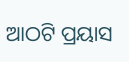ଆଠଟି ପ୍ରୟାସ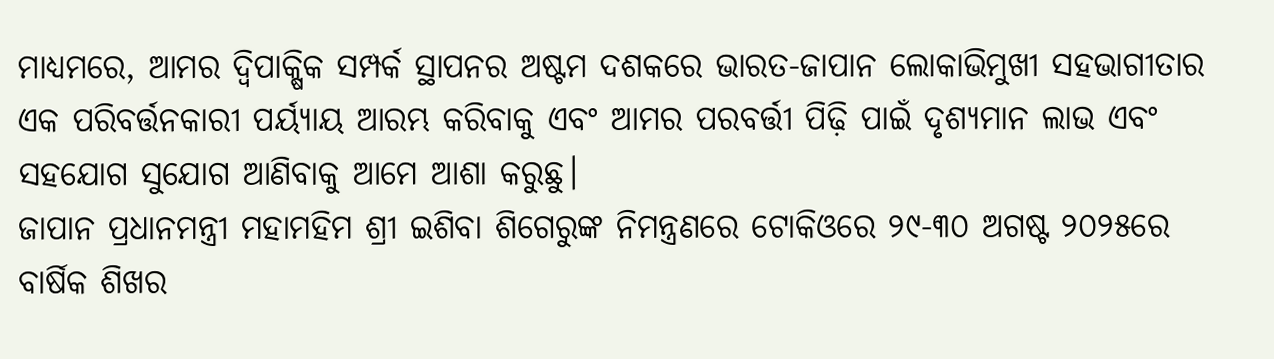ମାଧ୍ୟମରେ, ଆମର ଦ୍ୱିପାକ୍ଷିକ ସମ୍ପର୍କ ସ୍ଥାପନର ଅଷ୍ଟମ ଦଶକରେ ଭାରତ-ଜାପାନ ଲୋକାଭିମୁଖୀ ସହଭାଗୀତାର ଏକ ପରିବର୍ତ୍ତନକାରୀ ପର୍ୟ୍ୟାୟ ଆରମ୍ଭ କରିବାକୁ ଏବଂ ଆମର ପରବର୍ତ୍ତୀ ପିଢ଼ି ପାଇଁ ଦୃଶ୍ୟମାନ ଲାଭ ଏବଂ ସହଯୋଗ ସୁଯୋଗ ଆଣିବାକୁ ଆମେ ଆଶା କରୁଛୁ।
ଜାପାନ ପ୍ରଧାନମନ୍ତ୍ରୀ ମହାମହିମ ଶ୍ରୀ ଇଶିବା ଶିଗେରୁଙ୍କ ନିମନ୍ତ୍ରଣରେ ଟୋକିଓରେ ୨୯-୩୦ ଅଗଷ୍ଟ ୨୦୨୫ରେ ବାର୍ଷିକ ଶିଖର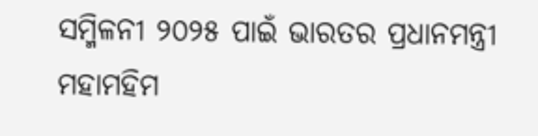ସମ୍ମିଳନୀ ୨୦୨୫ ପାଇଁ ଭାରତର ପ୍ରଧାନମନ୍ତ୍ରୀ ମହାମହିମ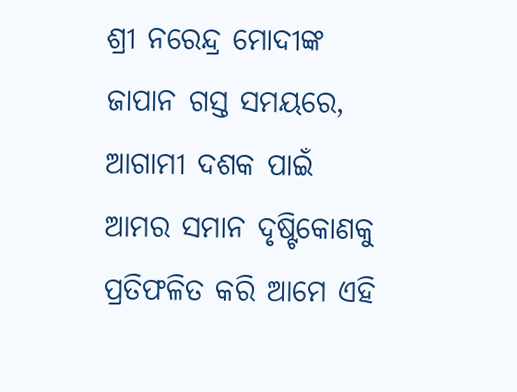ଶ୍ରୀ ନରେନ୍ଦ୍ର ମୋଦୀଙ୍କ ଜାପାନ ଗସ୍ତ ସମୟରେ, ଆଗାମୀ ଦଶକ ପାଇଁ ଆମର ସମାନ ଦୃଷ୍ଟିକୋଣକୁ ପ୍ରତିଫଳିତ କରି ଆମେ ଏହି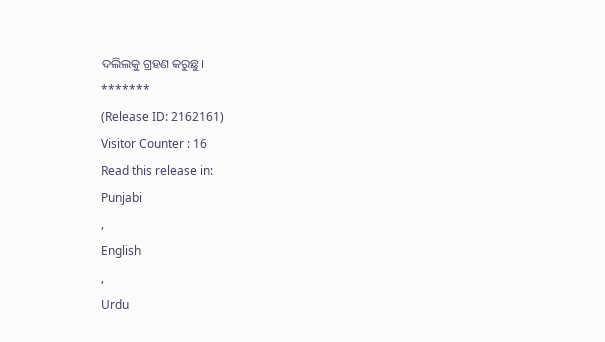ଦଲିଲକୁ ଗ୍ରହଣ କରୁଛୁ।
*******
(Release ID: 2162161)
Visitor Counter : 16
Read this release in:
Punjabi
,
English
,
Urdu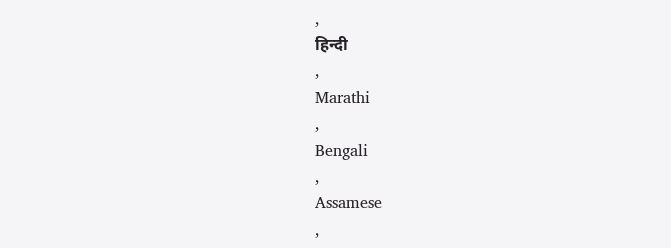,
हिन्दी
,
Marathi
,
Bengali
,
Assamese
,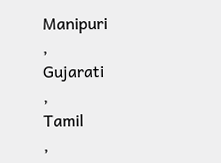Manipuri
,
Gujarati
,
Tamil
,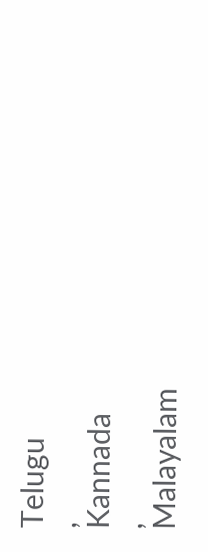Telugu
,
Kannada
,
Malayalam